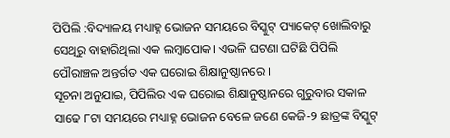ପିପିଲି :ବିଦ୍ୟାଳୟ ମଧ୍ୟାହ୍ନ ଭୋଜନ ସମୟରେ ବିସ୍କୁଟ୍ ପ୍ୟାକେଟ୍ ଖୋଲିବାରୁ ସେଥିରୁ ବାହାରିଥିଲା ଏକ ଲମ୍ବାପୋକ। ଏଭଳି ଘଟଣା ଘଟିଛି ପିପିଲି ପୌରାଞ୍ଚଳ ଅନ୍ତର୍ଗତ ଏକ ଘରୋଇ ଶିକ୍ଷାନୁଷ୍ଠାନରେ ।
ସୂଚନା ଅନୁଯାଇ, ପିପିଲିର ଏକ ଘରୋଇ ଶିକ୍ଷାନୁଷ୍ଠାନରେ ଗୁରୁବାର ସକାଳ ସାଢେ ୮ଟା ସମୟରେ ମଧ୍ୟାହ୍ନ ଭୋଜନ ବେଳେ ଜଣେ କେଜି-୨ ଛାତ୍ରଙ୍କ ବିସ୍କୁଟ୍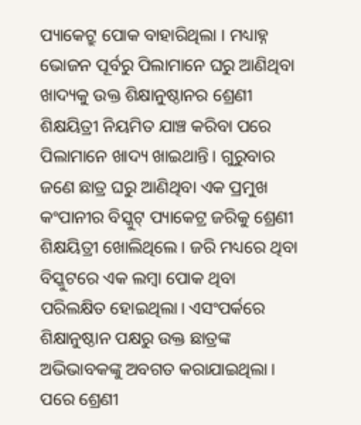ପ୍ୟାକେଟ୍ରୁ ପୋକ ବାହାରିଥିଲା । ମଧ୍ୟାହ୍ନ ଭୋଜନ ପୂର୍ବରୁ ପିଲାମାନେ ଘରୁ ଆଣିଥିବା ଖାଦ୍ୟକୁ ଉକ୍ତ ଶିକ୍ଷାନୁଷ୍ଠାନର ଶ୍ରେଣୀ ଶିକ୍ଷୟିତ୍ରୀ ନିୟମିତ ଯାଞ୍ଚ କରିବା ପରେ ପିଲାମାନେ ଖାଦ୍ୟ ଖାଇଥାନ୍ତି। ଗୁରୁବାର ଜଣେ ଛାତ୍ର ଘରୁ ଆଣିଥିବା ଏକ ପ୍ରମୁଖ କଂପାନୀର ବିସ୍କୁଟ୍ ପ୍ୟାକେଟ୍ର ଜରିକୁ ଶ୍ରେଣୀ ଶିକ୍ଷୟିତ୍ରୀ ଖୋଲିଥିଲେ। ଜରି ମଧ୍ୟରେ ଥିବା ବିସ୍କୁଟରେ ଏକ ଲମ୍ବା ପୋକ ଥିବା ପରିଲକ୍ଷିତ ହୋଇଥିଲା। ଏସଂପର୍କରେ ଶିକ୍ଷାନୁଷ୍ଠାନ ପକ୍ଷରୁ ଉକ୍ତ ଛାତ୍ରଙ୍କ ଅଭିଭାବକଙ୍କୁ ଅବଗତ କରାଯାଇଥିଲା। ପରେ ଶ୍ରେଣୀ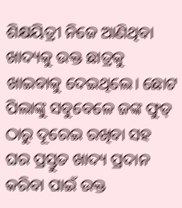ଶିକ୍ଷୟିତ୍ରୀ ନିଜେ ଆଣିଥିବା ଖାଦ୍ୟକୁ ଉକ୍ତ ଛାତ୍ରକୁ ଖାଇବାକୁ ଦେଇଥିଲେ। ଛୋଟ ପିଲାଙ୍କୁ ସବୁବେଳେ ଜଙ୍କ ଫୁଡ୍ ଠାରୁ ଦୂରେଇ ରଖିବା ସହ ଘର ପ୍ରସ୍ତୁତ ଖାଦ୍ୟ ପ୍ରଦାନ କରିବା ପାଇଁ ଉକ୍ତ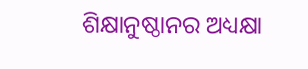ଶିକ୍ଷାନୁଷ୍ଠାନର ଅଧ୍ୟକ୍ଷା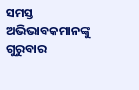ସମସ୍ତ ଅଭିଭାବକମାନଙ୍କୁ ଗୁରୁବାର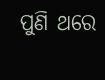ପୁଣି ଥରେ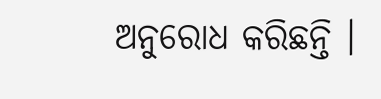ଅନୁରୋଧ କରିଛନ୍ତି ।